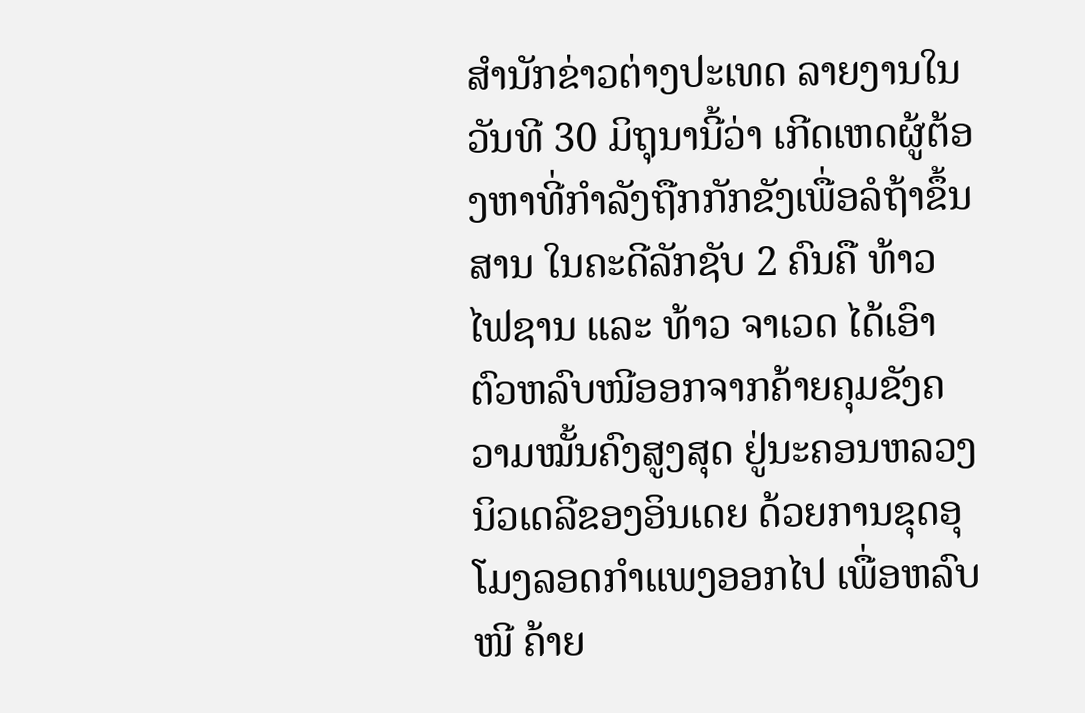ສຳນັກຂ່າວຕ່າງປະເທດ ລາຍງານໃນວັນທີ 30 ມິຖຸນານີ້ວ່າ ເກີດເຫດຜູ້ຕ້ອງຫາທີ່ກຳລັງຖືກກັກຂັງເພື່ອລໍຖ້າຂຶ້ນສານ ໃນຄະດີລັກຊັບ 2 ຄົນຄື ທ້າວ ໄຟຊານ ແລະ ທ້າວ ຈາເວດ ໄດ້ເອົາຕົວຫລົບໜີອອກຈາກຄ້າຍຄຸມຂັງຄວາມໝັ້ນຄົງສູງສຸດ ຢູ່ນະຄອນຫລວງນິວເດລີຂອງອິນເດຍ ດ້ວຍການຂຸດອຸໂມງລອດກຳແພງອອກໄປ ເພື່ອຫລົບໜີ ຄ້າຍ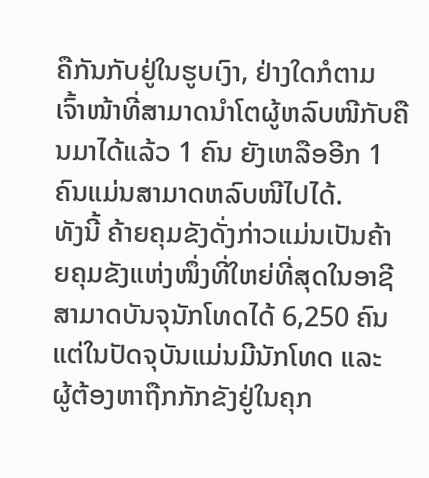ຄືກັນກັບຢູ່ໃນຮູບເງົາ, ຢ່າງໃດກໍຕາມ ເຈົ້າໜ້າທີ່ສາມາດນຳໂຕຜູ້ຫລົບໜີກັບຄືນມາໄດ້ແລ້ວ 1 ຄົນ ຍັງເຫລືອອີກ 1 ຄົນແມ່ນສາມາດຫລົບໜີໄປໄດ້.
ທັງນີ້ ຄ້າຍຄຸມຂັງດັ່ງກ່າວແມ່ນເປັນຄ້າຍຄຸມຂັງແຫ່ງໜຶ່ງທີ່ໃຫຍ່ທີ່ສຸດໃນອາຊີ ສາມາດບັນຈຸນັກໂທດໄດ້ 6,250 ຄົນ ແຕ່ໃນປັດຈຸບັນແມ່ນມີນັກໂທດ ແລະ ຜູ້ຕ້ອງຫາຖືກກັກຂັງຢູ່ໃນຄຸກ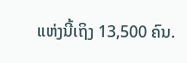ແຫ່ງນີ້ເຖິງ 13,500 ຄົນ.